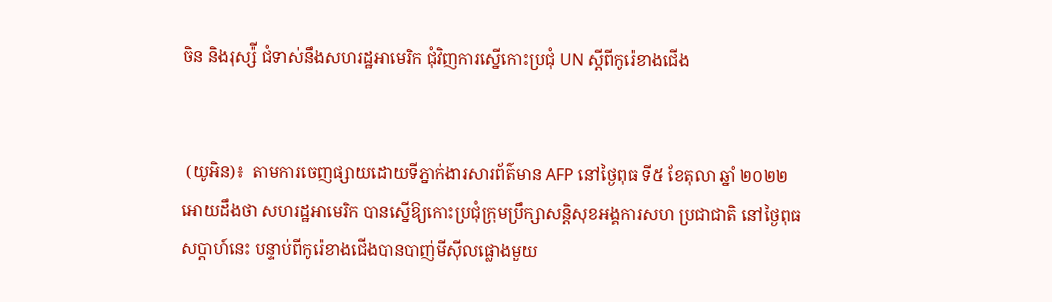ចិន និងរុស្ស៉ី ជំទាស់នឹងសហរដ្ឋអាមេរិក ជុំវិញការស្នើកោះប្រជុំ UN ស្ដីពីកូរ៉េខាងជើង


 (យូអិន)៖  តាមការចេញផ្សាយដោយទីភ្នាក់ងារសារព័ត៌មាន AFP នៅថ្ងៃពុធ ទី៥ ខែតុលា ឆ្នាំ ២០២២ អោយដឹងថា សហរដ្ឋអាមេរិក បានស្នើឱ្យកោះប្រជុំក្រុមប្រឹក្សាសន្តិសុខអង្គការសហ ប្រជាជាតិ នៅថ្ងៃពុធសប្ដាហ៍នេះ បន្ទាប់ពីកូរ៉េខាងជើងបានបាញ់មីស៊ីលផ្លោងមួយ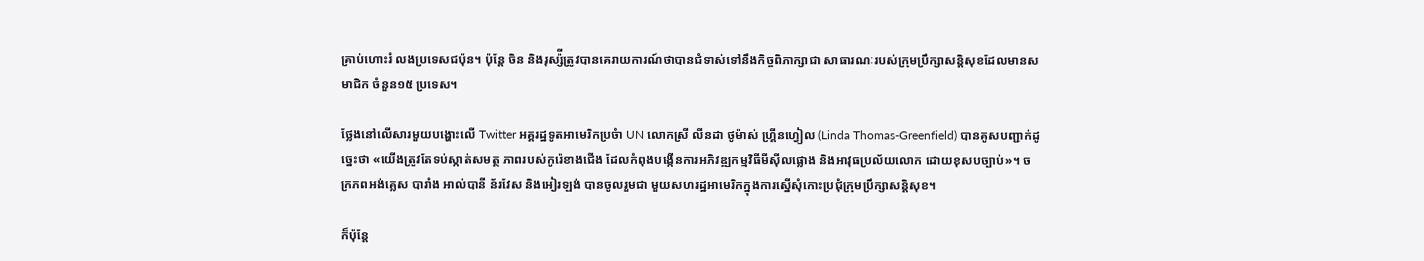គ្រាប់ហោះរំ លងប្រទេសជប៉ុន។ ប៉ុន្តែ ចិន និងរុស្ស៉ីត្រូវបានគេរាយការណ៍ថាបានជំទាស់ទៅនឹងកិច្ចពិភាក្សាជា សាធារណៈរបស់ក្រុមប្រឹក្សាសន្តិសុខដែលមានសមាជិក ចំនួន១៥ ប្រទេស។

ថ្លែងនៅលើសារមួយបង្ហោះលើ Twitter អគ្គរដ្ឋទូតអាមេរិកប្រចំា UN លោកស្រី លីនដា ថូម៉ាស់ ហ្រ្គីនហ្វៀល (Linda Thomas-Greenfield) បានគូសបញ្ជាក់ដូច្នេះថា «យើងត្រូវតែទប់ស្កាត់សមត្ថ ភាពរបស់កូរ៉េខាងជើង ដែលកំពុងបង្កើនការអភិវឌ្ឍកម្មវិធីមីស៊ីលផ្លោង និងអាវុធប្រល័យលោក ដោយខុសបច្បាប់»។ ចក្រភពអង់គ្លេស បារាំង អាល់បានី ន័រវែស និងអៀរឡង់ បានចូលរួមជា មួយសហរដ្ឋអាមេរិកក្នុងការស្នើសុំកោះប្រជុំក្រុមប្រឹក្សាសន្តិសុខ។

ក៏ប៉ុន្តែ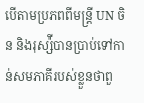បើតាមប្រភពពីមន្ត្រី UN ចិន និងរុស្ស៉ីបានប្រាប់ទៅកាន់សមភាគីរបស់ខ្លួនថាពួ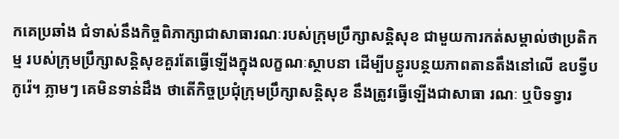កគេប្រឆាំង ជំទាស់នឹងកិច្ចពិភាក្សាជាសាធារណៈរបស់ក្រុមប្រឹក្សាសន្តិសុខ ជាមួយការកត់សម្គាល់ថាប្រតិកម្ម របស់ក្រុមប្រឹក្សាសន្តិសុខគួរតែធ្វើឡើងក្នុងលក្ខណៈស្ថាបនា ដើម្បីបន្ធូរបន្ថយភាពតានតឹងនៅលើ ឧបទ្វីបកូរ៉េ។ ភ្លាមៗ គេមិនទាន់ដឹង ថាតើកិច្ចប្រជុំក្រុមប្រឹក្សាសន្តិសុខ នឹងត្រូវធ្វើឡើងជាសាធា រណៈ ឬបិទទ្វារ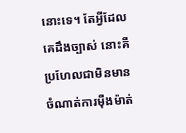នោះទេ។ តែអ្វីដែលគេដឹងច្បាស់ នោះគឺប្រហែលជាមិនមានចំណាត់ការម៉ឺងម៉ាត់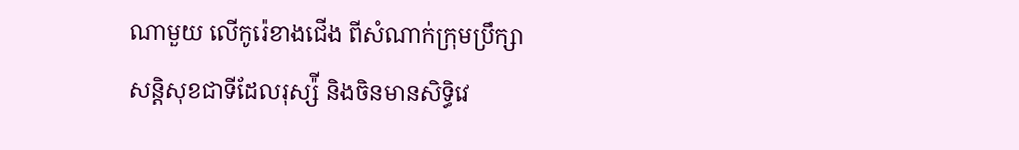ណាមួយ លើកូរ៉េខាងជើង ពីសំណាក់ក្រុមប្រឹក្សាសន្តិសុខជាទីដែលរុស្ស៉ី និងចិនមានសិទ្ធិវេ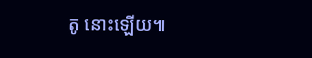តូ នោះឡើយ៕